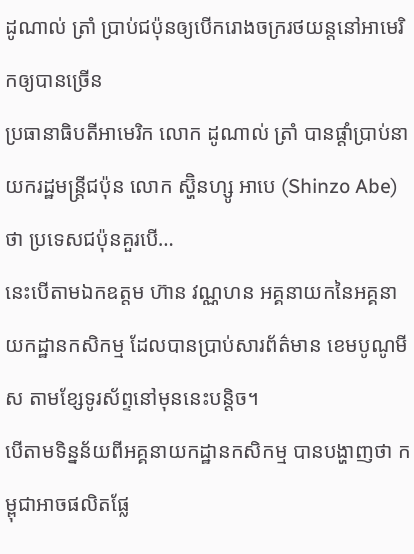ដូណាល់ ត្រាំ ប្រាប់ជប៉ុនឲ្យបើករោងចក្ររថយន្តនៅអាមេរិកឲ្យបានច្រើន
ប្រធានាធិបតីអាមេរិក លោក ដូណាល់ ត្រាំ បានផ្ដាំប្រាប់នាយករដ្ឋមន្ត្រីជប៉ុន លោក ស្ហ៊ិនហ្សូ អាបេ (Shinzo Abe) ថា ប្រទេសជប៉ុនគួរបើ…
នេះបើតាមឯកឧត្តម ហ៊ាន វណ្ណហន អគ្គនាយកនៃអគ្គនាយកដ្ឋានកសិកម្ម ដែលបានប្រាប់សារព័ត៌មាន ខេមបូណូមីស តាមខ្សែទូរស័ព្ទនៅមុននេះបន្តិច។
បើតាមទិន្នន័យពីអគ្គនាយកដ្ឋានកសិកម្ម បានបង្ហាញថា កម្ពុជាអាចផលិតផ្លែ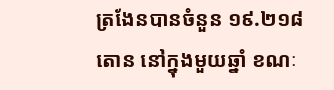ត្រងែនបានចំនួន ១៩.២១៨តោន នៅក្នុងមួយឆ្នាំ ខណៈ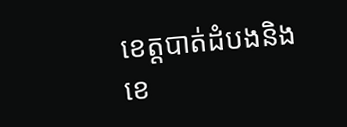ខេត្តបាត់ដំបងនិងខេ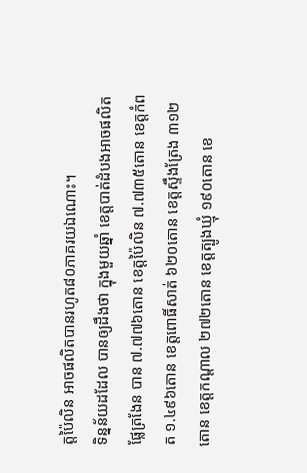ត្តប៉ៃលិន អាចផលិតបានរហូត៨០ភាគរយឯណោះ។
ទិន្នន័យដដែល បានឲ្យដឹងថា ក្នុងមួយឆ្នាំ ខេត្តបាត់ដំបងអាចផលិតផ្លែត្រងែន បាន ៧.៧៧៦តោន ខេត្តប៉ៃលិន ៧.៧៣៥តោន ខេត្តកំពត ១.៤៩៦តោន ខេត្តពោធិ៍សាត់ ៦២០តោន ខេត្តស្ទឹងត្រែង ៣១២តោន ខេត្តកណ្តាល ២៧២តោន ខេត្តត្បូងឃ្មុំ ១៩០តោន ខេ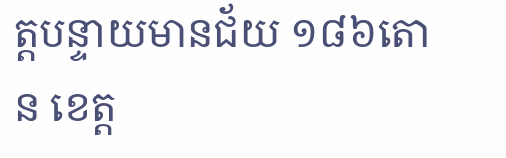ត្តបន្ទាយមានជ័យ ១៨៦តោន ខេត្ត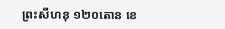ព្រះសីហនុ ១២០តោន ខេ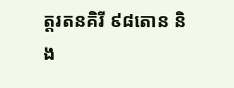ត្តរតនគិរី ៩៨តោន និង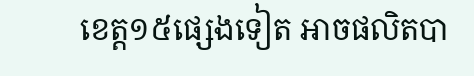ខេត្ត១៥ផ្សេងទៀត អាចផលិតបា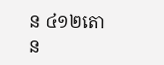ន ៤១២តោន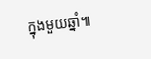ក្នុងមួយឆ្នាំ៕